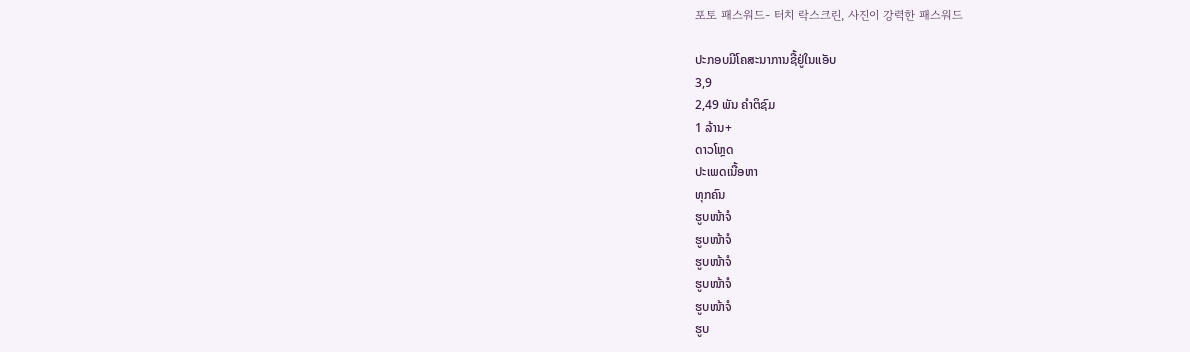포토 패스워드- 터치 락스크린, 사진이 강력한 패스워드

ປະກອບມີໂຄສະນາການຊື້ຢູ່ໃນແອັບ
3,9
2,49 ພັນ ຄຳຕິຊົມ
1 ລ້ານ+
ດາວໂຫຼດ
ປະເພດເນື້ອຫາ
ທຸກຄົນ
ຮູບໜ້າຈໍ
ຮູບໜ້າຈໍ
ຮູບໜ້າຈໍ
ຮູບໜ້າຈໍ
ຮູບໜ້າຈໍ
ຮູບ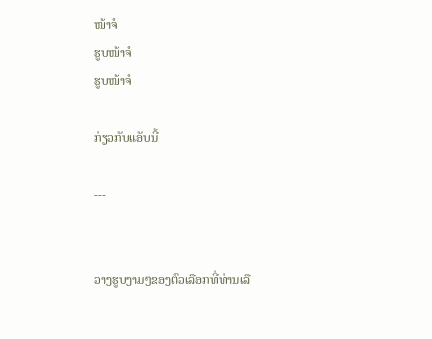ໜ້າຈໍ
ຮູບໜ້າຈໍ
ຮູບໜ້າຈໍ

ກ່ຽວກັບແອັບນີ້

---


ວາງຮູບງາມໆຂອງຕົວເລືອກທີ່ທ່ານເລື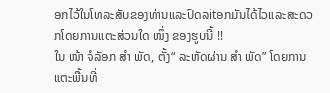ອກໄວ້ໃນໂທລະສັບຂອງທ່ານແລະປົດລitອກມັນໄດ້ໄວແລະສະດວກໂດຍການແຕະສ່ວນໃດ ໜຶ່ງ ຂອງຮູບນີ້ !!
ໃນ ໜ້າ ຈໍລັອກ ສຳ ພັດ, ຕັ້ງ“ ລະຫັດຜ່ານ ສຳ ພັດ” ໂດຍການແຕະພື້ນທີ່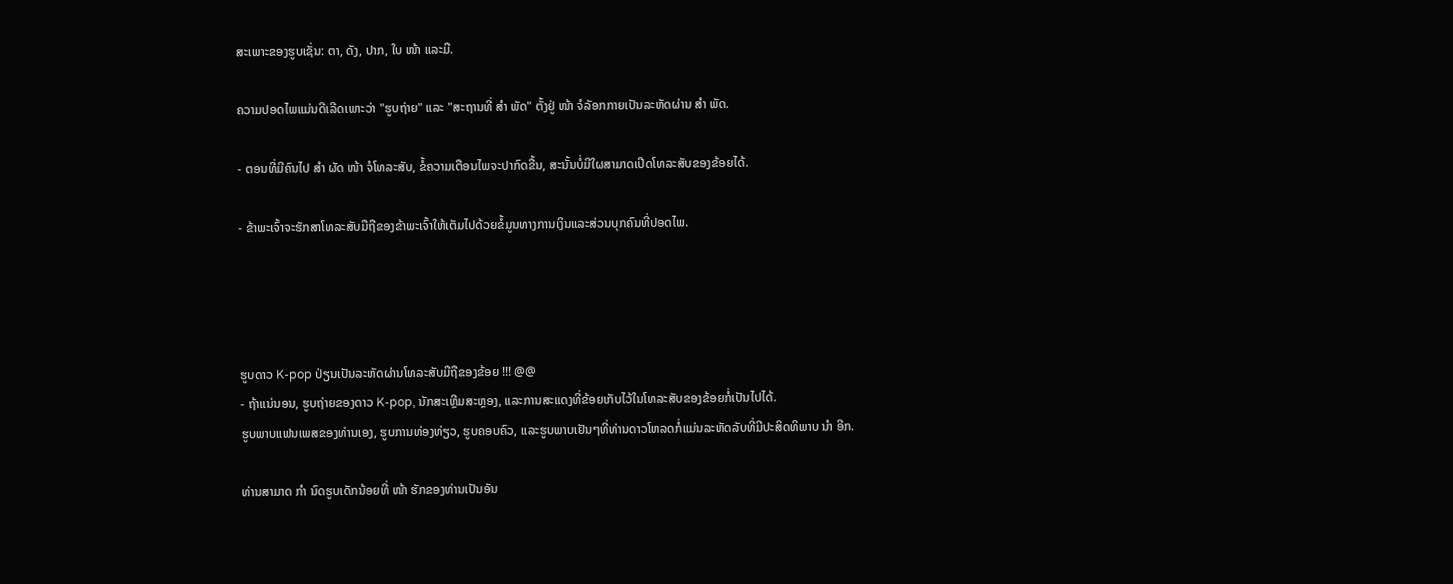ສະເພາະຂອງຮູບເຊັ່ນ: ຕາ, ດັງ, ປາກ, ໃບ ໜ້າ ແລະມື.

ຄວາມປອດໄພແມ່ນດີເລີດເພາະວ່າ "ຮູບຖ່າຍ" ແລະ "ສະຖານທີ່ ສຳ ພັດ" ຕັ້ງຢູ່ ໜ້າ ຈໍລັອກກາຍເປັນລະຫັດຜ່ານ ສຳ ພັດ.

- ຕອນທີ່ມີຄົນໄປ ສຳ ຜັດ ໜ້າ ຈໍໂທລະສັບ, ຂໍ້ຄວາມເຕືອນໄພຈະປາກົດຂື້ນ, ສະນັ້ນບໍ່ມີໃຜສາມາດເປີດໂທລະສັບຂອງຂ້ອຍໄດ້.

- ຂ້າພະເຈົ້າຈະຮັກສາໂທລະສັບມືຖືຂອງຂ້າພະເຈົ້າໃຫ້ເຕັມໄປດ້ວຍຂໍ້ມູນທາງການເງິນແລະສ່ວນບຸກຄົນທີ່ປອດໄພ.




ຮູບດາວ K-pop ປ່ຽນເປັນລະຫັດຜ່ານໂທລະສັບມືຖືຂອງຂ້ອຍ !!! @@
- ຖ້າແນ່ນອນ, ຮູບຖ່າຍຂອງດາວ K-pop, ນັກສະເຫຼີມສະຫຼອງ, ແລະການສະແດງທີ່ຂ້ອຍເກັບໄວ້ໃນໂທລະສັບຂອງຂ້ອຍກໍ່ເປັນໄປໄດ້.
ຮູບພາບແຟນເພສຂອງທ່ານເອງ, ຮູບການທ່ອງທ່ຽວ, ຮູບຄອບຄົວ, ແລະຮູບພາບເຢັນໆທີ່ທ່ານດາວໂຫລດກໍ່ແມ່ນລະຫັດລັບທີ່ມີປະສິດທິພາບ ນຳ ອີກ.

ທ່ານສາມາດ ກຳ ນົດຮູບເດັກນ້ອຍທີ່ ໜ້າ ຮັກຂອງທ່ານເປັນອັນ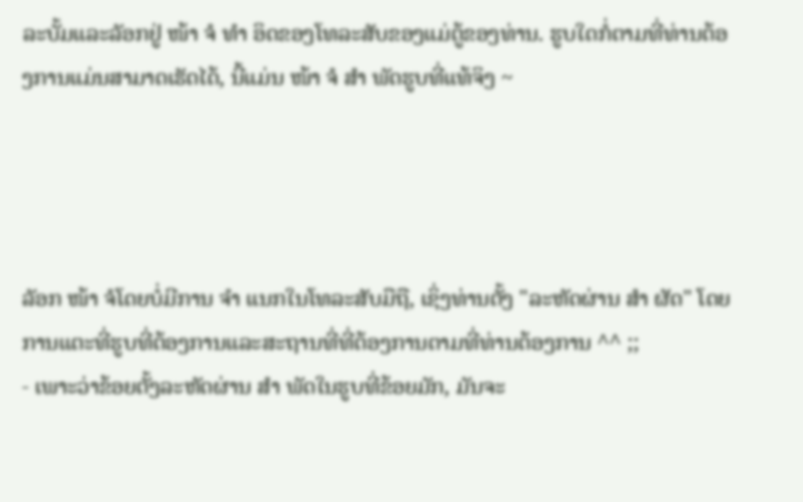ລະບັ້ມແລະລັອກຢູ່ ໜ້າ ຈໍ ທຳ ອິດຂອງໂທລະສັບຂອງແມ່ຕູ້ຂອງທ່ານ. ຮູບໃດກໍ່ຕາມທີ່ທ່ານຕ້ອງການແມ່ນສາມາດເຮັດໄດ້, ນີ້ແມ່ນ ໜ້າ ຈໍ ສຳ ພັດຮູບທີ່ແທ້ຈິງ ~




ລັອກ ໜ້າ ຈໍໂດຍບໍ່ມີການ ຈຳ ແນກໃນໂທລະສັບມືຖື, ເຊິ່ງທ່ານຕັ້ງ "ລະຫັດຜ່ານ ສຳ ຜັດ" ໂດຍການແຕະທີ່ຮູບທີ່ຕ້ອງການແລະສະຖານທີ່ທີ່ຕ້ອງການຕາມທີ່ທ່ານຕ້ອງການ ^^ ;;
- ເພາະວ່າຂ້ອຍຕັ້ງລະຫັດຜ່ານ ສຳ ພັດໃນຮູບທີ່ຂ້ອຍມັກ, ມັນຈະ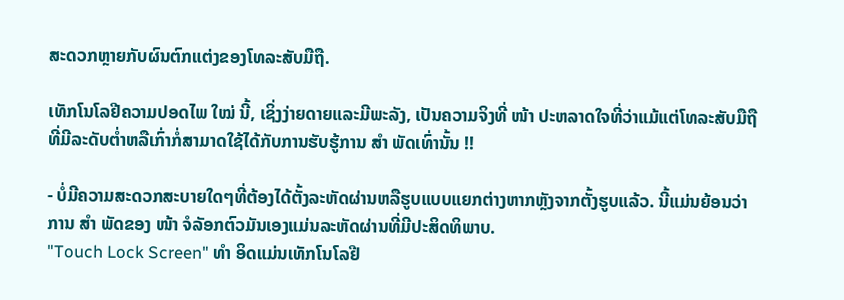ສະດວກຫຼາຍກັບຜົນຕົກແຕ່ງຂອງໂທລະສັບມືຖື.

ເທັກໂນໂລຢີຄວາມປອດໄພ ໃໝ່ ນີ້, ເຊິ່ງງ່າຍດາຍແລະມີພະລັງ, ເປັນຄວາມຈິງທີ່ ໜ້າ ປະຫລາດໃຈທີ່ວ່າແມ້ແຕ່ໂທລະສັບມືຖືທີ່ມີລະດັບຕໍ່າຫລືເກົ່າກໍ່ສາມາດໃຊ້ໄດ້ກັບການຮັບຮູ້ການ ສຳ ພັດເທົ່ານັ້ນ !!

- ບໍ່ມີຄວາມສະດວກສະບາຍໃດໆທີ່ຕ້ອງໄດ້ຕັ້ງລະຫັດຜ່ານຫລືຮູບແບບແຍກຕ່າງຫາກຫຼັງຈາກຕັ້ງຮູບແລ້ວ. ນີ້ແມ່ນຍ້ອນວ່າການ ສຳ ພັດຂອງ ໜ້າ ຈໍລັອກຕົວມັນເອງແມ່ນລະຫັດຜ່ານທີ່ມີປະສິດທິພາບ.
"Touch Lock Screen" ທຳ ອິດແມ່ນເທັກໂນໂລຢີ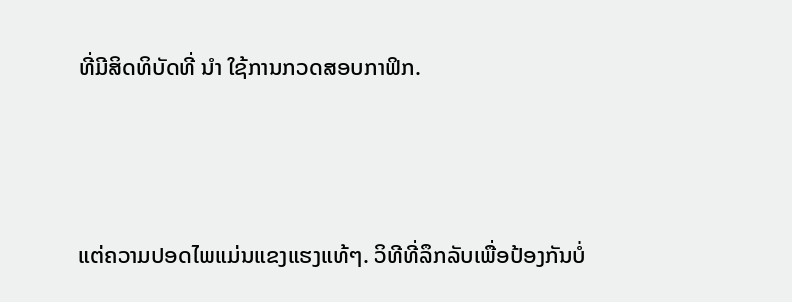ທີ່ມີສິດທິບັດທີ່ ນຳ ໃຊ້ການກວດສອບກາຟິກ.





ແຕ່ຄວາມປອດໄພແມ່ນແຂງແຮງແທ້ໆ. ວິທີທີ່ລຶກລັບເພື່ອປ້ອງກັນບໍ່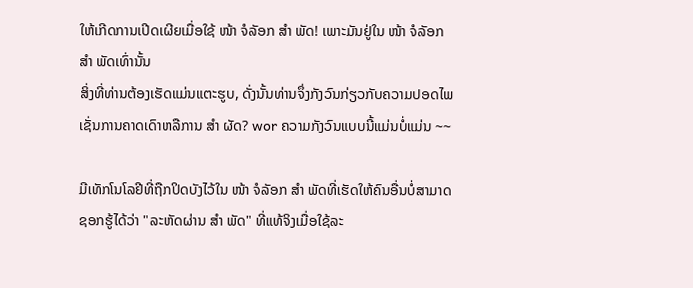ໃຫ້ເກີດການເປີດເຜີຍເມື່ອໃຊ້ ໜ້າ ຈໍລັອກ ສຳ ພັດ! ເພາະມັນຢູ່ໃນ ໜ້າ ຈໍລັອກ ສຳ ພັດເທົ່ານັ້ນ
ສິ່ງທີ່ທ່ານຕ້ອງເຮັດແມ່ນແຕະຮູບ, ດັ່ງນັ້ນທ່ານຈຶ່ງກັງວົນກ່ຽວກັບຄວາມປອດໄພເຊັ່ນການຄາດເດົາຫລືການ ສຳ ຜັດ? wor ຄວາມກັງວົນແບບນີ້ແມ່ນບໍ່ແມ່ນ ~~

ມີເທັກໂນໂລຢີທີ່ຖືກປິດບັງໄວ້ໃນ ໜ້າ ຈໍລັອກ ສຳ ພັດທີ່ເຮັດໃຫ້ຄົນອື່ນບໍ່ສາມາດຊອກຮູ້ໄດ້ວ່າ "ລະຫັດຜ່ານ ສຳ ພັດ" ທີ່ແທ້ຈິງເມື່ອໃຊ້ລະ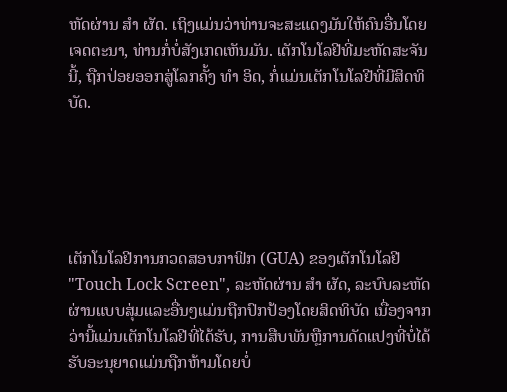ຫັດຜ່ານ ສຳ ຜັດ. ເຖິງແມ່ນວ່າທ່ານຈະສະແດງມັນໃຫ້ຄົນອື່ນໂດຍເຈດຕະນາ, ທ່ານກໍ່ບໍ່ສັງເກດເຫັນມັນ. ເຕັກໂນໂລຢີທີ່ມະຫັດສະຈັນນີ້, ຖືກປ່ອຍອອກສູ່ໂລກຄັ້ງ ທຳ ອິດ, ກໍ່ແມ່ນເຕັກໂນໂລຢີທີ່ມີສິດທິບັດ.





ເຕັກໂນໂລຢີການກວດສອບກາຟິກ (GUA) ຂອງເຕັກໂນໂລຢີ "Touch Lock Screen", ລະຫັດຜ່ານ ສຳ ຜັດ, ລະບົບລະຫັດຜ່ານແບບສຸ່ມແລະອື່ນໆແມ່ນຖືກປົກປ້ອງໂດຍສິດທິບັດ ເນື່ອງຈາກວ່ານີ້ແມ່ນເຕັກໂນໂລຢີທີ່ໄດ້ຮັບ, ການສືບພັນຫຼືການດັດແປງທີ່ບໍ່ໄດ້ຮັບອະນຸຍາດແມ່ນຖືກຫ້າມໂດຍບໍ່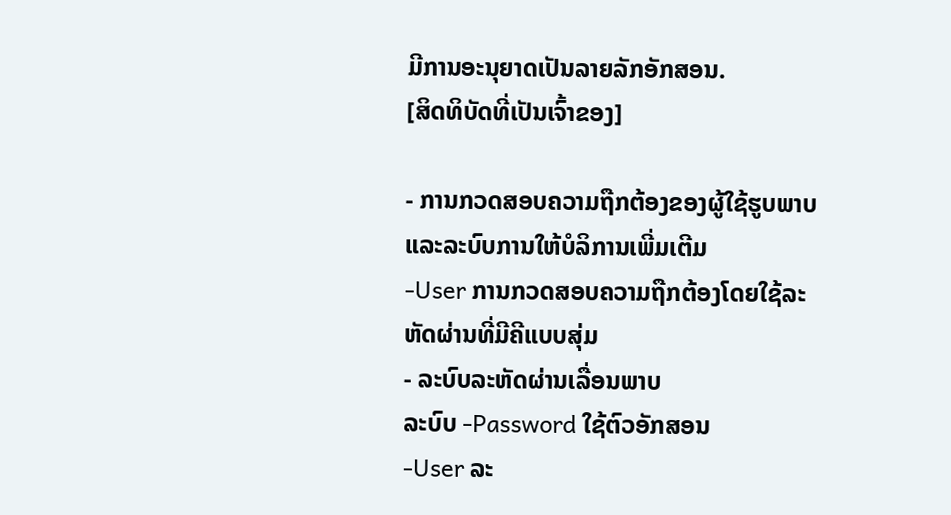ມີການອະນຸຍາດເປັນລາຍລັກອັກສອນ.
[ສິດທິບັດທີ່ເປັນເຈົ້າຂອງ]

- ການກວດສອບຄວາມຖືກຕ້ອງຂອງຜູ້ໃຊ້ຮູບພາບແລະລະບົບການໃຫ້ບໍລິການເພີ່ມເຕີມ
-User ການກວດສອບຄວາມຖືກຕ້ອງໂດຍໃຊ້ລະຫັດຜ່ານທີ່ມີຄີແບບສຸ່ມ
- ລະບົບລະຫັດຜ່ານເລື່ອນພາບ
ລະບົບ -Password ໃຊ້ຕົວອັກສອນ
-User ລະ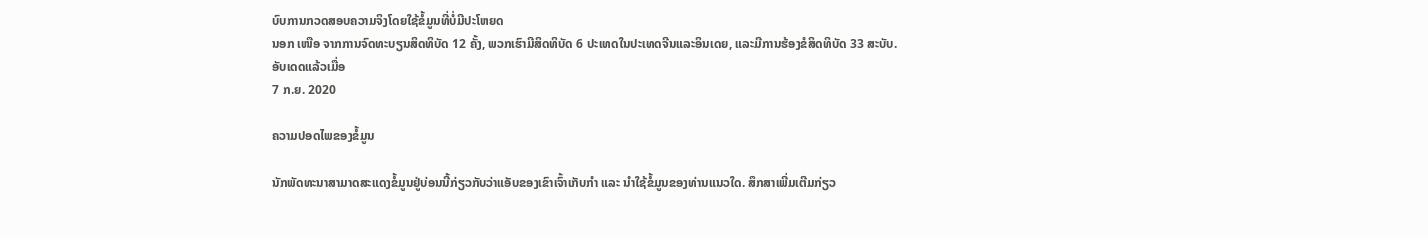ບົບການກວດສອບຄວາມຈິງໂດຍໃຊ້ຂໍ້ມູນທີ່ບໍ່ມີປະໂຫຍດ
ນອກ ເໜືອ ຈາກການຈົດທະບຽນສິດທິບັດ 12 ຄັ້ງ, ພວກເຮົາມີສິດທິບັດ 6 ປະເທດໃນປະເທດຈີນແລະອິນເດຍ, ແລະມີການຮ້ອງຂໍສິດທິບັດ 33 ສະບັບ.
ອັບເດດແລ້ວເມື່ອ
7 ກ.ຍ. 2020

ຄວາມປອດໄພຂອງຂໍ້ມູນ

ນັກພັດທະນາສາມາດສະແດງຂໍ້ມູນຢູ່ບ່ອນນີ້ກ່ຽວກັບວ່າແອັບຂອງເຂົາເຈົ້າເກັບກຳ ແລະ ນຳໃຊ້ຂໍ້ມູນຂອງທ່ານແນວໃດ. ສຶກສາເພີ່ມເຕີມກ່ຽວ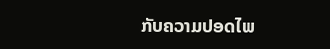ກັບຄວາມປອດໄພ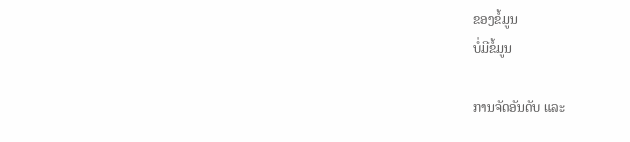ຂອງຂໍ້ມູນ
ບໍ່ມີຂໍ້ມູນ

ການຈັດອັນດັບ ແລະ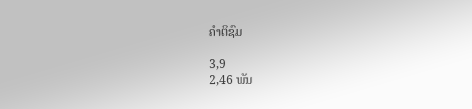ຄຳຕິຊົມ

3,9
2,46 ພັນ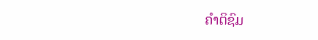ຄຳຕິຊົມ